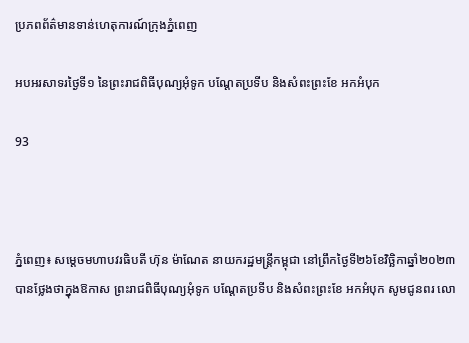ប្រភពព័ត៌មានទាន់ហេតុការណ៍ក្រុងភ្នំពេញ

អបអរសាទរថ្ងៃទី១ នៃព្រះរាជពិធីបុណ្យអុំទូក បណ្តែតប្រទីប និងសំពះព្រះខែ អកអំបុក

93



ភ្នំពេញ៖ សម្តេចមហាបវរធិបតី ហ៊ុន ម៉ាណែត នាយករដ្ឋមន្រ្តីកម្ពុជា នៅព្រឹកថ្ងៃទី២៦ខែវិច្ឆិកាឆ្នាំ២០២៣ បានថ្លែងថាក្នុងឱកាស ព្រះរាជពិធីបុណ្យអុំទូក បណ្តែតប្រទីប និងសំពះព្រះខែ អកអំបុក សូមជូនពរ លោ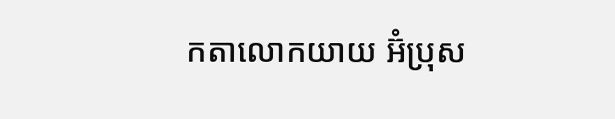កតាលោកយាយ អ៊ំប្រុស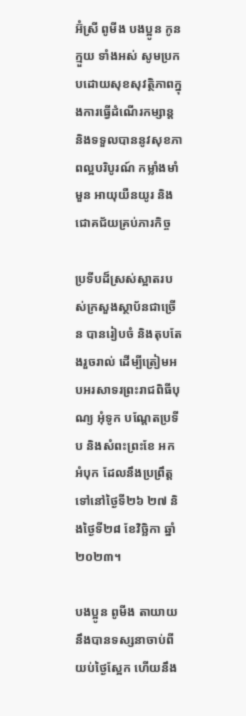អ៊ំស្រី ពូមីង បងប្អូន កូនក្មួយ ទាំងអស់ សូមប្រកបដោយសុខសុវត្ថិភាពក្នុងការធ្វើដំណើរកម្សាន្ត និងទទួលបាននូវសុខភាពល្អបរិបូរណ៍ កម្លាំងមាំមួន អាយុយឺនយូរ និងជោគជ័យគ្រប់ភារកិច្ច

ប្រទីបដ៏ស្រស់ស្អាតរបស់ក្រសួងស្ថាប័នជាច្រើន បានរៀបចំ និងតុបតែងរួចរាល់ ដើម្បីត្រៀមអបអរសាទរព្រះរាជពិធីបុណ្យ អុំទូក បណ្តែតប្រទីប និងសំពះព្រះខែ អកអំបុក ដែលនឹងប្រព្រឹត្តទៅនៅថ្ងៃទី២៦ ២៧ និងថ្ងៃទី២៨ ខែវិច្ឆិកា ឆ្នាំ២០២៣។

បងប្អូន ពូមីង តាយាយនឹងបានទស្សនាចាប់ពីយប់ថ្ងៃស្អែក ហើយនឹង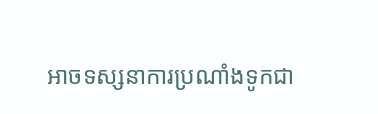អាចទស្សនាការប្រណាំងទូកជា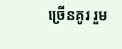ច្រើនគូរ រួម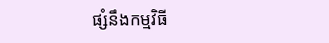ផ្សំនឹងកម្មវិធី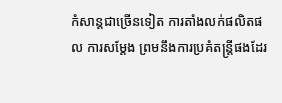កំសាន្តជាច្រើនទៀត ការតាំងលក់ផលិតផល ការសម្តែង ព្រមនឹងការប្រគំតន្ត្រីផងដែរ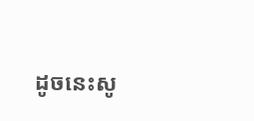ដូចនេះសូ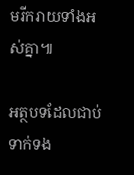មរីករាយទាំងអស់គ្នា៕

អត្ថបទដែលជាប់ទាក់ទង